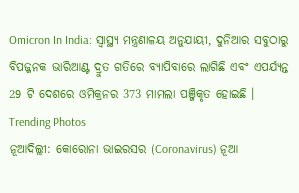Omicron In India: ସ୍ୱାସ୍ଥ୍ୟ ମନ୍ତ୍ରଣାଳୟ ଅନୁଯାୟୀ, ଦୁନିଆର ସବୁଠାରୁ ବିପଜ୍ଜନକ ଭାରିଆଣ୍ଟ ଦ୍ରୁତ ଗତିରେ ବ୍ୟାପିବାରେ ଲାଗିଛି ଏବଂ ଏପର୍ଯ୍ୟନ୍ତ 29 ଟି ଦେଶରେ ଓମିକ୍ରନର 373 ମାମଲା ପଞ୍ଜିକୃତ ହୋଇଛି ।
Trending Photos
ନୂଆଦିଲ୍ଲୀ: କୋରୋନା ଭାଇରସର (Coronavirus) ନୂଆ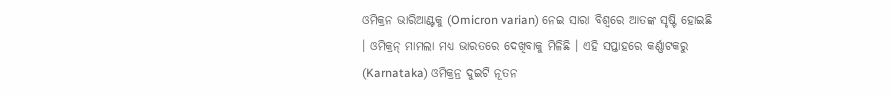ଓମିକ୍ରନ ଭାରିଆଣ୍ଟକୁ (Omicron varian) ନେଇ ସାରା ବିଶ୍ୱରେ ଆତଙ୍କ ସୃଷ୍ଟି ହୋଇଛି । ଓମିକ୍ରନ୍ ମାମଲା ମଧ୍ୟ ଭାରତରେ ଦେଖିବାକୁ ମିଳିଛି । ଏହି ସପ୍ତାହରେ କର୍ଣ୍ଣାଟକରୁ (Karnataka) ଓମିକ୍ରନ୍ର ଦୁଇଟି ନୂତନ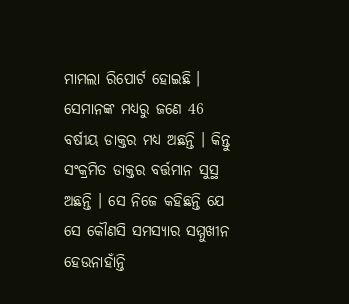ମାମଲା ରିପୋର୍ଟ ହୋଇଛି । ସେମାନଙ୍କ ମଧ୍ୟରୁ ଜଣେ 46 ବର୍ଷୀୟ ଡାକ୍ତର ମଧ୍ୟ ଅଛନ୍ତି । କିନ୍ତୁ ସଂକ୍ରମିତ ଡାକ୍ତର ବର୍ତ୍ତମାନ ସୁସ୍ଥ ଅଛନ୍ତି । ସେ ନିଜେ କହିଛନ୍ତି ଯେ ସେ କୌଣସି ସମସ୍ୟାର ସମ୍ମୁଖୀନ ହେଉନାହାଁନ୍ତି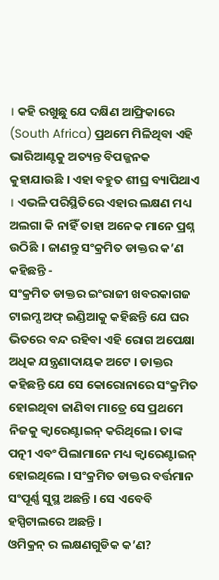। କହି ରଖୁଛୁ ଯେ ଦକ୍ଷିଣ ଆଫ୍ରିକାରେ (South Africa) ପ୍ରଥମେ ମିଳିଥିବା ଏହି ଭାରିଆଣ୍ଟକୁ ଅତ୍ୟନ୍ତ ବିପଜ୍ଜନକ କୁହାଯାଉଛି । ଏହା ବହୁତ ଶୀଘ୍ର ବ୍ୟାପିଥାଏ । ଏଭଳି ପରିସ୍ଥିତିରେ ଏହାର ଲକ୍ଷଣ ମଧ୍ୟ ଅଲଗା କି ନାହିଁ ତାହା ଅନେକ ମାନେ ପ୍ରଶ୍ନ ଉଠିଛି । ଜାଣନ୍ତୁ ସଂକ୍ରମିତ ଡାକ୍ତର କ’ଣ କହିଛନ୍ତି -
ସଂକ୍ରମିତ ଡାକ୍ତର ଇଂରାଜୀ ଖବରକାଗଜ ଟାଇମ୍ସ ଅଫ୍ ଇଣ୍ଡିଆକୁ କହିଛନ୍ତି ଯେ ଘର ଭିତରେ ବନ୍ଦ ରହିବା ଏହି ରୋଗ ଅପେକ୍ଷା ଅଧିକ ଯନ୍ତ୍ରଣାଦାୟକ ଅଟେ । ଡାକ୍ତର କହିଛନ୍ତି ଯେ ସେ କୋରୋନାରେ ସଂକ୍ରମିତ ହୋଇଥିବା ଜାଣିବା ମାତ୍ରେ ସେ ପ୍ରଥମେ ନିଜକୁ କ୍ଵାରେଣ୍ଟାଇନ୍ କରିଥିଲେ। ତାଙ୍କ ପତ୍ନୀ ଏବଂ ପିଲାମାନେ ମଧ୍ୟ କ୍ଵାରେଣ୍ଟାଇନ୍ ହୋଇଥିଲେ । ସଂକ୍ରମିତ ଡାକ୍ତର ବର୍ତ୍ତମାନ ସଂପୂର୍ଣ୍ଣ ସୁସ୍ଥ ଅଛନ୍ତି । ସେ ଏବେବି ହସ୍ପିଟାଲରେ ଅଛନ୍ତି ।
ଓମିକ୍ରନ୍ ର ଲକ୍ଷଣଗୁଡିକ କ’ଣ?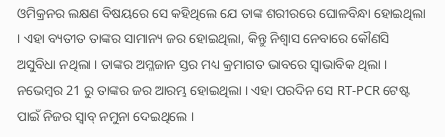ଓମିକ୍ରନର ଲକ୍ଷଣ ବିଷୟରେ ସେ କହିଥିଲେ ଯେ ତାଙ୍କ ଶରୀରରେ ଘୋଳବିନ୍ଧା ହୋଇଥିଲା । ଏହା ବ୍ୟତୀତ ତାଙ୍କର ସାମାନ୍ୟ ଜର ହୋଇଥିଲା, କିନ୍ତୁ ନିଶ୍ୱାସ ନେବାରେ କୌଣସି ଅସୁବିଧା ନଥିଲା । ତାଙ୍କର ଅମ୍ଳଜାନ ସ୍ତର ମଧ୍ୟ କ୍ରମାଗତ ଭାବରେ ସ୍ୱାଭାବିକ ଥିଲା । ନଭେମ୍ବର 21 ରୁ ତାଙ୍କର ଜର ଆରମ୍ଭ ହୋଇଥିଲା । ଏହା ପରଦିନ ସେ RT-PCR ଟେଷ୍ଟ ପାଇଁ ନିଜର ସ୍ୱାବ୍ ନମୁନା ଦେଇଥିଲେ ।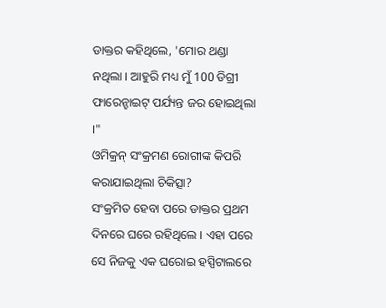ଡାକ୍ତର କହିଥିଲେ, 'ମୋର ଥଣ୍ଡା ନଥିଲା । ଆହୁରି ମଧ୍ୟ ମୁଁ 100 ଡିଗ୍ରୀ ଫାରେନ୍ହାଇଟ୍ ପର୍ଯ୍ୟନ୍ତ ଜର ହୋଇଥିଲା ।"
ଓମିକ୍ରନ୍ ସଂକ୍ରମଣ ରୋଗୀଙ୍କ କିପରି କରାଯାଇଥିଲା ଚିକିତ୍ସା?
ସଂକ୍ରମିତ ହେବା ପରେ ଡାକ୍ତର ପ୍ରଥମ ଦିନରେ ଘରେ ରହିଥିଲେ । ଏହା ପରେ ସେ ନିଜକୁ ଏକ ଘରୋଇ ହସ୍ପିଟାଲରେ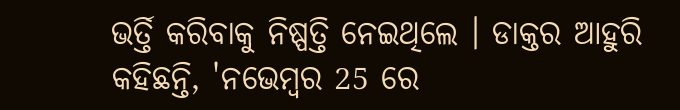ଭର୍ତ୍ତି କରିବାକୁ ନିଷ୍ପତ୍ତି ନେଇଥିଲେ । ଡାକ୍ତର ଆହୁରି କହିଛନ୍ତି, 'ନଭେମ୍ବର 25 ରେ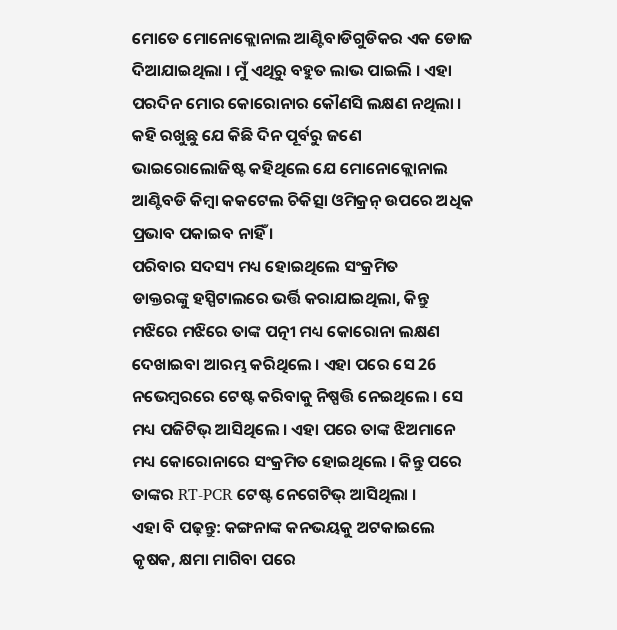ମୋତେ ମୋନୋକ୍ଲୋନାଲ ଆଣ୍ଟିବାଡିଗୁଡିକର ଏକ ଡୋଜ ଦିଆଯାଇଥିଲା । ମୁଁ ଏଥିରୁ ବହୁତ ଲାଭ ପାଇଲି । ଏହା ପରଦିନ ମୋର କୋରୋନାର କୌଣସି ଲକ୍ଷଣ ନଥିଲା । କହି ରଖୁଛୁ ଯେ କିଛି ଦିନ ପୂର୍ବରୁ ଜଣେ ଭାଇରୋଲୋଜିଷ୍ଟ କହିଥିଲେ ଯେ ମୋନୋକ୍ଲୋନାଲ ଆଣ୍ଟିବଡି କିମ୍ବା କକଟେଲ ଚିକିତ୍ସା ଓମିକ୍ରନ୍ ଉପରେ ଅଧିକ ପ୍ରଭାବ ପକାଇବ ନାହିଁ ।
ପରିବାର ସଦସ୍ୟ ମଧ୍ୟ ହୋଇଥିଲେ ସଂକ୍ରମିତ
ଡାକ୍ତରଙ୍କୁ ହସ୍ପିଟାଲରେ ଭର୍ତ୍ତି କରାଯାଇଥିଲା, କିନ୍ତୁ ମଝିରେ ମଝିରେ ତାଙ୍କ ପତ୍ନୀ ମଧ୍ୟ କୋରୋନା ଲକ୍ଷଣ ଦେଖାଇବା ଆରମ୍ଭ କରିଥିଲେ । ଏହା ପରେ ସେ 26 ନଭେମ୍ବରରେ ଟେଷ୍ଟ କରିବାକୁ ନିଷ୍ପତ୍ତି ନେଇଥିଲେ । ସେ ମଧ୍ୟ ପଜିଟିଭ୍ ଆସିଥିଲେ । ଏହା ପରେ ତାଙ୍କ ଝିଅମାନେ ମଧ୍ୟ କୋରୋନାରେ ସଂକ୍ରମିତ ହୋଇଥିଲେ । କିନ୍ତୁ ପରେ ତାଙ୍କର RT-PCR ଟେଷ୍ଟ ନେଗେଟିଭ୍ ଆସିଥିଲା ।
ଏହା ବି ପଢ଼ନ୍ତୁ: କଙ୍ଗନାଙ୍କ କନଭୟକୁ ଅଟକାଇଲେ କୃଷକ, କ୍ଷମା ମାଗିବା ପରେ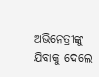ଅଭିନେତ୍ରୀଙ୍କୁ ଯିବାକୁ ଦେଲେ